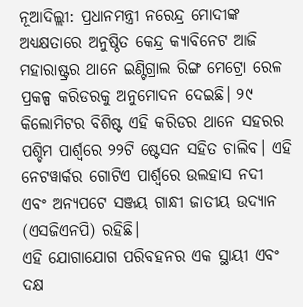ନୂଆଦିଲ୍ଲୀ: ପ୍ରଧାନମନ୍ତ୍ରୀ ନରେନ୍ଦ୍ର ମୋଦୀଙ୍କ ଅଧ୍ୟକ୍ଷତାରେ ଅନୁଷ୍ଠିତ କେନ୍ଦ୍ର କ୍ୟାବିନେଟ ଆଜି ମହାରାଷ୍ଟ୍ରର ଥାନେ ଇଣ୍ଟିଗ୍ରାଲ ରିଙ୍ଗ ମେଟ୍ରୋ ରେଳ ପ୍ରକଳ୍ପ କରିଡରକୁ ଅନୁମୋଦନ ଦେଇଛି। ୨୯ କିଲୋମିଟର ବିଶିଷ୍ଟ ଏହି କରିଡର ଥାନେ ସହରର ପଶ୍ଚିମ ପାର୍ଶ୍ୱରେ ୨୨ଟି ଷ୍ଟେସନ ସହିତ ଚାଲିବ। ଏହି ନେଟୱାର୍କର ଗୋଟିଏ ପାର୍ଶ୍ୱରେ ଉଲହାସ ନଦୀ ଏବଂ ଅନ୍ୟପଟେ ସଞ୍ଜୟ ଗାନ୍ଧୀ ଜାତୀୟ ଉଦ୍ୟାନ (ଏସଜିଏନପି) ରହିଛି।
ଏହି ଯୋଗାଯୋଗ ପରିବହନର ଏକ ସ୍ଥାୟୀ ଏବଂ ଦକ୍ଷ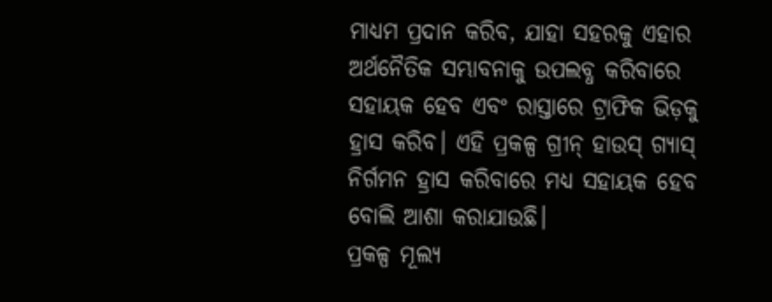ମାଧ୍ୟମ ପ୍ରଦାନ କରିବ, ଯାହା ସହରକୁ ଏହାର ଅର୍ଥନୈତିକ ସମ୍ଭାବନାକୁ ଉପଲବ୍ଧ କରିବାରେ ସହାୟକ ହେବ ଏବଂ ରାସ୍ତାରେ ଟ୍ରାଫିକ ଭିଡ଼କୁ ହ୍ରାସ କରିବ। ଏହି ପ୍ରକଳ୍ପ ଗ୍ରୀନ୍ ହାଉସ୍ ଗ୍ୟାସ୍ ନିର୍ଗମନ ହ୍ରାସ କରିବାରେ ମଧ୍ୟ ସହାୟକ ହେବ ବୋଲି ଆଶା କରାଯାଉଛି।
ପ୍ରକଳ୍ପ ମୂଲ୍ୟ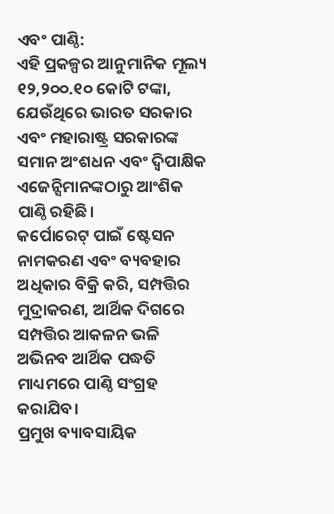ଏବଂ ପାଣ୍ଠି:
ଏହି ପ୍ରକଳ୍ପର ଆନୁମାନିକ ମୂଲ୍ୟ ୧୨,୨୦୦.୧୦ କୋଟି ଟଙ୍କା, ଯେଉଁଥିରେ ଭାରତ ସରକାର ଏବଂ ମହାରାଷ୍ଟ୍ର ସରକାରଙ୍କ ସମାନ ଅଂଶଧନ ଏବଂ ଦ୍ୱିପାକ୍ଷିକ ଏଜେନ୍ସିମାନଙ୍କଠାରୁ ଆଂଶିକ ପାଣ୍ଠି ରହିଛି।
କର୍ପୋରେଟ୍ ପାଇଁ ଷ୍ଟେସନ ନାମକରଣ ଏବଂ ବ୍ୟବହାର ଅଧିକାର ବିକ୍ରି କରି, ସମ୍ପତ୍ତିର ମୁଦ୍ରାକରଣ, ଆର୍ଥିକ ଦିଗରେ ସମ୍ପତ୍ତିର ଆକଳନ ଭଳି ଅଭିନବ ଆର୍ଥିକ ପଦ୍ଧତି ମାଧ୍ୟମରେ ପାଣ୍ଠି ସଂଗ୍ରହ କରାଯିବ।
ପ୍ରମୁଖ ବ୍ୟାବସାୟିକ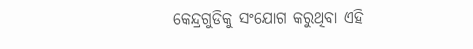କେନ୍ଦ୍ରଗୁଡିକୁ ସଂଯୋଗ କରୁଥିବା ଏହି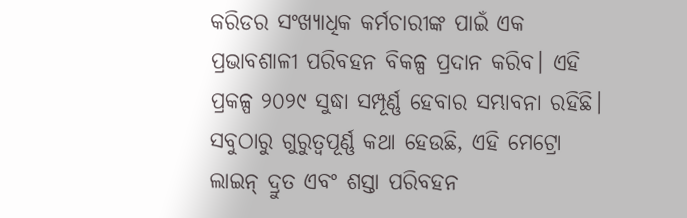କରିଡର ସଂଖ୍ୟାଧିକ କର୍ମଚାରୀଙ୍କ ପାଇଁ ଏକ ପ୍ରଭାବଶାଳୀ ପରିବହନ ବିକଳ୍ପ ପ୍ରଦାନ କରିବ। ଏହି ପ୍ରକଳ୍ପ ୨୦୨୯ ସୁଦ୍ଧା ସମ୍ପୂର୍ଣ୍ଣ ହେବାର ସମ୍ଭାବନା ରହିଛି।
ସବୁଠାରୁ ଗୁରୁତ୍ୱପୂର୍ଣ୍ଣ କଥା ହେଉଛି, ଏହି ମେଟ୍ରୋ ଲାଇନ୍ ଦ୍ରୁତ ଏବଂ ଶସ୍ତା ପରିବହନ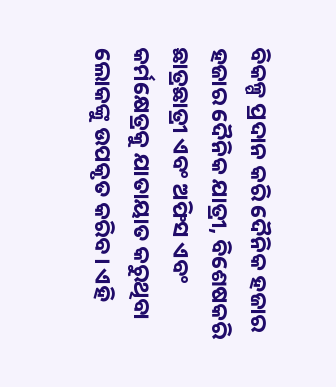ବିକଳ୍ପ ପ୍ରଦାନ କରି ଦୈନିକ ହଜାର ହଜାର ଦୈନିକ ଯାତ୍ରୀ, ବିଶେଷକରି ଛାତ୍ରଛାତ୍ରୀ ଏବଂ ଅଫିସ ଏବଂ କର୍ମକ୍ଷେତ୍ରକୁ ଯାତାୟାତ କରୁଥିବା ଲୋକଙ୍କୁ ଉପକୃତ କରିବ। ଏହି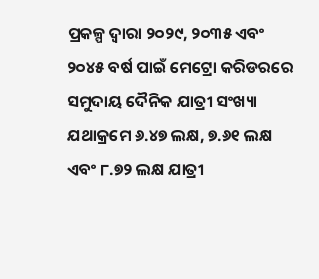ପ୍ରକଳ୍ପ ଦ୍ୱାରା ୨୦୨୯, ୨୦୩୫ ଏବଂ ୨୦୪୫ ବର୍ଷ ପାଇଁ ମେଟ୍ରୋ କରିଡରରେ ସମୁଦାୟ ଦୈନିକ ଯାତ୍ରୀ ସଂଖ୍ୟା ଯଥାକ୍ରମେ ୬.୪୭ ଲକ୍ଷ, ୭.୬୧ ଲକ୍ଷ ଏବଂ ୮.୭୨ ଲକ୍ଷ ଯାତ୍ରୀ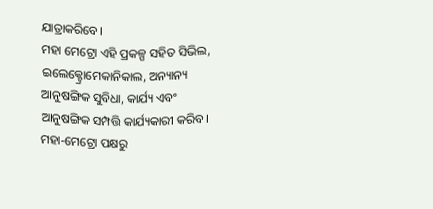ଯାତ୍ରାକରିବେ।
ମହା ମେଟ୍ରୋ ଏହି ପ୍ରକଳ୍ପ ସହିତ ସିଭିଲ, ଇଲେକ୍ଟ୍ରୋମେକାନିକାଲ, ଅନ୍ୟାନ୍ୟ ଆନୁଷଙ୍ଗିକ ସୁବିଧା, କାର୍ଯ୍ୟ ଏବଂ ଆନୁଷଙ୍ଗିକ ସମ୍ପତ୍ତି କାର୍ଯ୍ୟକାରୀ କରିବ। ମହା-ମେଟ୍ରୋ ପକ୍ଷରୁ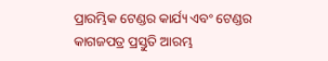ପ୍ରାରମ୍ଭିକ ଟେଣ୍ଡର କାର୍ଯ୍ୟ ଏବଂ ଟେଣ୍ଡର କାଗଜପତ୍ର ପ୍ରସ୍ତୁତି ଆରମ୍ଭ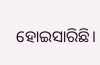ହୋଇସାରିଛି।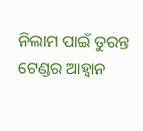ନିଲାମ ପାଇଁ ତୁରନ୍ତ ଟେଣ୍ଡର ଆହ୍ୱାନ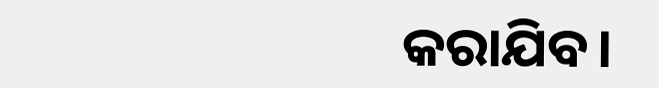କରାଯିବ।